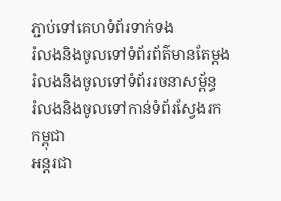ភ្ជាប់ទៅគេហទំព័រទាក់ទង
រំលងនិងចូលទៅទំព័រព័ត៌មានតែម្តង
រំលងនិងចូលទៅទំព័ររចនាសម្ព័ន្ធ
រំលងនិងចូលទៅកាន់ទំព័រស្វែងរក
កម្ពុជា
អន្តរជា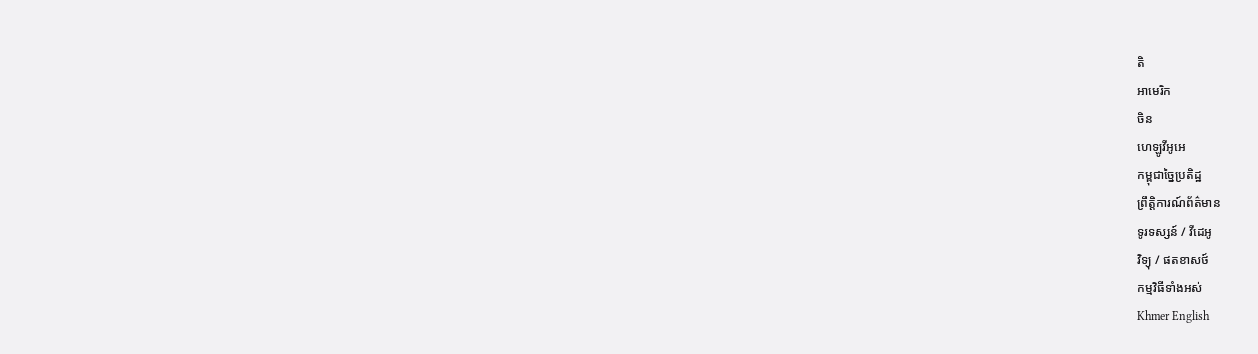តិ
អាមេរិក
ចិន
ហេឡូវីអូអេ
កម្ពុជាច្នៃប្រតិដ្ឋ
ព្រឹត្តិការណ៍ព័ត៌មាន
ទូរទស្សន៍ / វីដេអូ
វិទ្យុ / ផតខាសថ៍
កម្មវិធីទាំងអស់
Khmer English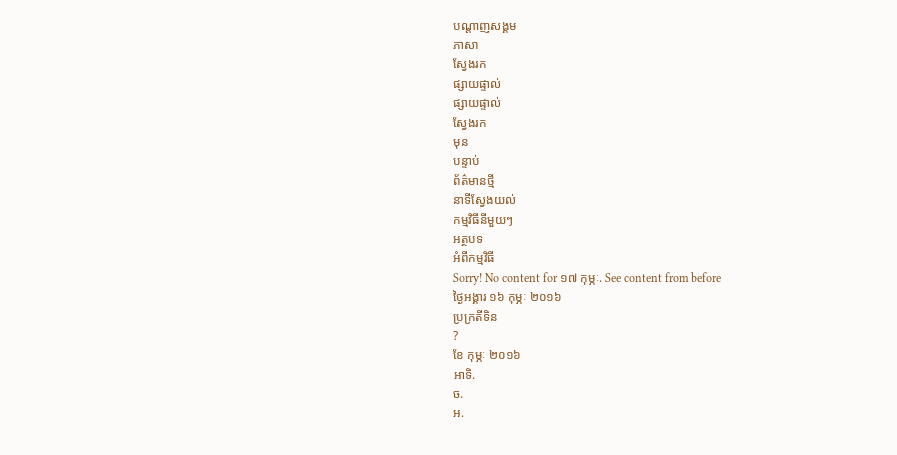បណ្តាញសង្គម
ភាសា
ស្វែងរក
ផ្សាយផ្ទាល់
ផ្សាយផ្ទាល់
ស្វែងរក
មុន
បន្ទាប់
ព័ត៌មានថ្មី
នាទីស្វែងយល់
កម្មវិធីនីមួយៗ
អត្ថបទ
អំពីកម្មវិធី
Sorry! No content for ១៧ កុម្ភៈ. See content from before
ថ្ងៃអង្គារ ១៦ កុម្ភៈ ២០១៦
ប្រក្រតីទិន
?
ខែ កុម្ភៈ ២០១៦
អាទិ.
ច.
អ.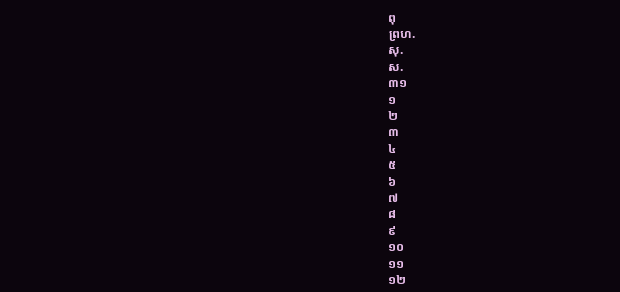ពុ
ព្រហ.
សុ.
ស.
៣១
១
២
៣
៤
៥
៦
៧
៨
៩
១០
១១
១២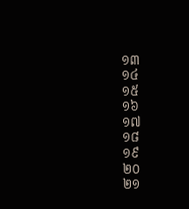១៣
១៤
១៥
១៦
១៧
១៨
១៩
២០
២១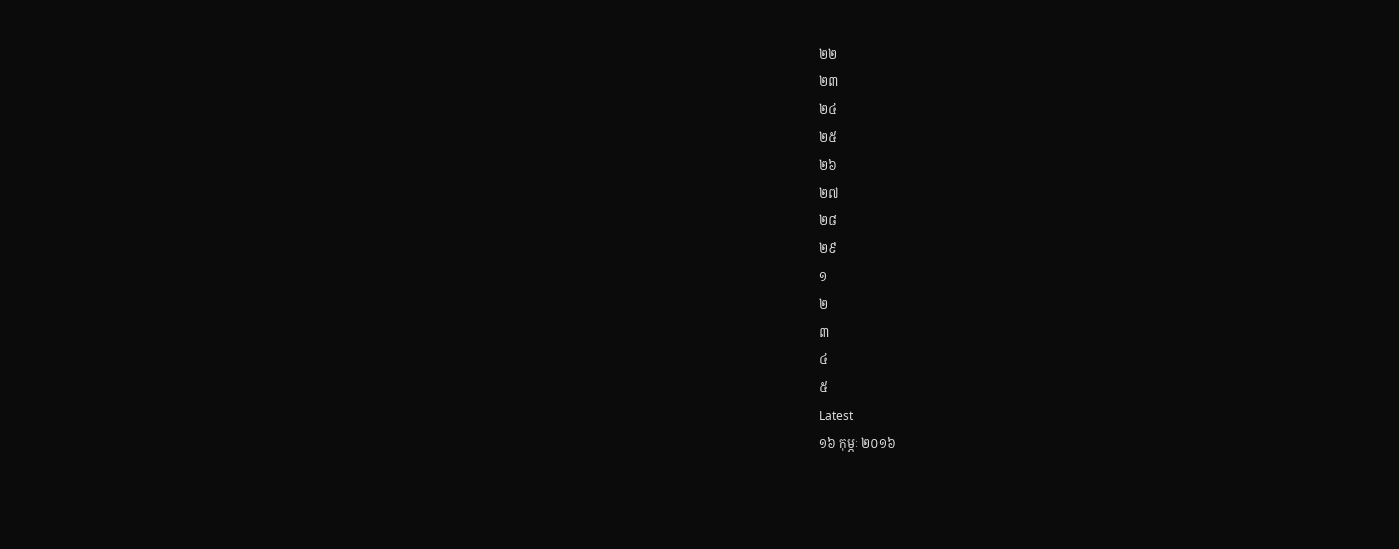២២
២៣
២៤
២៥
២៦
២៧
២៨
២៩
១
២
៣
៤
៥
Latest
១៦ កុម្ភៈ ២០១៦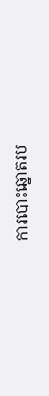ការបោះឆ្នោតរប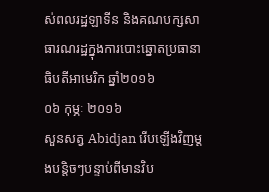ស់ពលរដ្ឋឡាទីន និងគណបក្សសាធារណរដ្ឋក្នុងការបោះឆ្នោតប្រធានាធិបតីអាមេរិក ឆ្នាំ២០១៦
០៦ កុម្ភៈ ២០១៦
សួនសត្វ Abidjan រើបឡើងវិញម្តងបន្តិចៗបន្ទាប់ពីមានវិប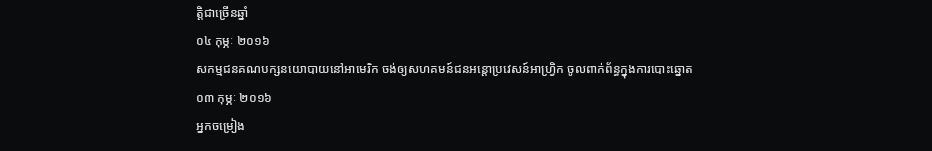ត្តិជាច្រើនឆ្នាំ
០៤ កុម្ភៈ ២០១៦
សកម្មជនគណបក្សនយោបាយនៅអាមេរិក ចង់ឲ្យសហគមន៍ជនអន្តោប្រវេសន៍អាហ្វ្រិក ចូលពាក់ព័ន្ធក្នុងការបោះឆ្នោត
០៣ កុម្ភៈ ២០១៦
អ្នកចម្រៀង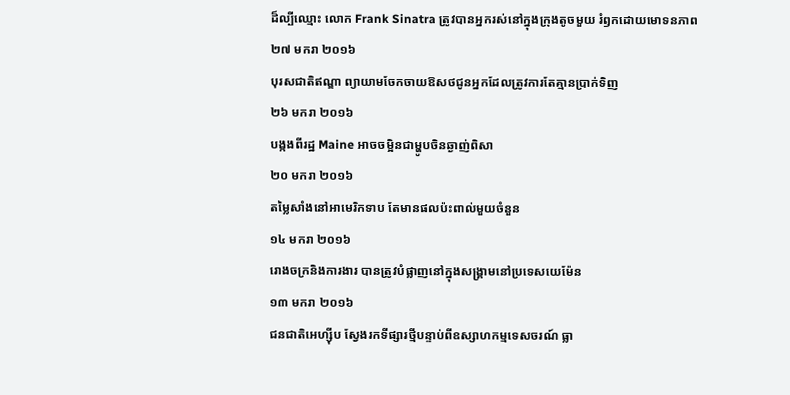ដ៏ល្បីឈ្មោះ លោក Frank Sinatra ត្រូវបានអ្នករស់នៅក្នុងក្រុងតូចមួយ រំឭកដោយមោទនភាព
២៧ មករា ២០១៦
បុរសជាតិឥណ្ឌា ព្យាយាមចែកចាយឱសថជូនអ្នកដែលត្រូវការតែគ្មានប្រាក់ទិញ
២៦ មករា ២០១៦
បង្កងពីរដ្ឋ Maine អាចចម្អិនជាម្ហូបចិនឆ្ងាញ់ពិសា
២០ មករា ២០១៦
តម្លៃសាំងនៅអាមេរិកទាប តែមានផលប៉ះពាល់មួយចំនួន
១៤ មករា ២០១៦
រោងចក្រនិងការងារ បានត្រូវបំផ្លាញនៅក្នុងសង្គ្រាមនៅប្រទេសយេម៉ែន
១៣ មករា ២០១៦
ជនជាតិអេហ្ស៊ីប ស្វែងរកទីផ្សារថ្មីបន្ទាប់ពីឧស្សាហកម្មទេសចរណ៍ ធ្លា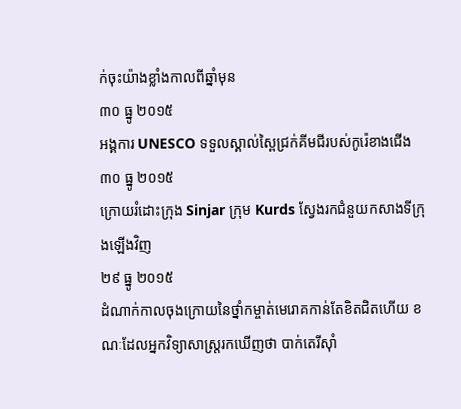ក់ចុះយ៉ាងខ្លាំងកាលពីឆ្នាំមុន
៣០ ធ្នូ ២០១៥
អង្គការ UNESCO ទទួលស្គាល់ស្ពៃជ្រក់គីមជីរបស់កូរ៉េខាងជើង
៣០ ធ្នូ ២០១៥
ក្រោយរំដោះក្រុង Sinjar ក្រុម Kurds ស្វែងរកជំនួយកសាងទីក្រុងឡើងវិញ
២៩ ធ្នូ ២០១៥
ដំណាក់កាលចុងក្រោយនៃថ្នាំកម្ចាត់មេរោគកាន់តែខិតជិតហើយ ខណៈដែលអ្នកវិទ្យាសាស្ត្ររកឃើញថា បាក់តេរីស៊ាំ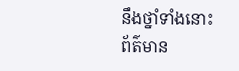នឹងថ្នាំទាំងនោះ
ព័ត៌មាន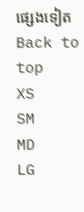ផ្សេងទៀត
Back to top
XS
SM
MD
LG